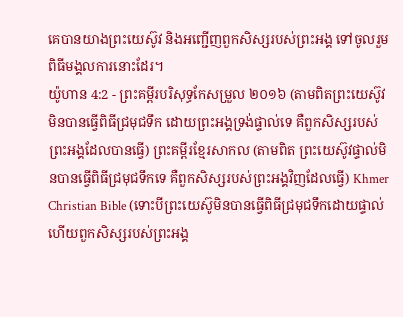គេបានយាងព្រះយេស៊ូវ និងអញ្ជើញពួកសិស្សរបស់ព្រះអង្គ ទៅចូលរួមពិធីមង្គលការនោះដែរ។
យ៉ូហាន 4:2 - ព្រះគម្ពីរបរិសុទ្ធកែសម្រួល ២០១៦ (តាមពិតព្រះយេស៊ូវមិនបានធ្វើពិធីជ្រមុជទឹក ដោយព្រះអង្គទ្រង់ផ្ទាល់ទេ គឺពួកសិស្សរបស់ព្រះអង្គដែលបានធ្វើ) ព្រះគម្ពីរខ្មែរសាកល (តាមពិត ព្រះយេស៊ូវផ្ទាល់មិនបានធ្វើពិធីជ្រមុជទឹកទេ គឺពួកសិស្សរបស់ព្រះអង្គវិញដែលធ្វើ) Khmer Christian Bible (ទោះបីព្រះយេស៊ូមិនបានធ្វើពិធីជ្រមុជទឹកដោយផ្ទាល់ ហើយពួកសិស្សរបស់ព្រះអង្គ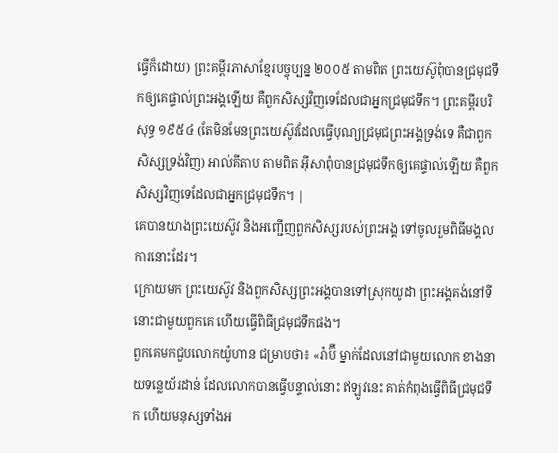ធ្វើក៏ដោយ) ព្រះគម្ពីរភាសាខ្មែរបច្ចុប្បន្ន ២០០៥ តាមពិត ព្រះយេស៊ូពុំបានជ្រមុជទឹកឲ្យគេផ្ទាល់ព្រះអង្គឡើយ គឺពួកសិស្សវិញទេដែលជាអ្នកជ្រមុជទឹក។ ព្រះគម្ពីរបរិសុទ្ធ ១៩៥៤ (តែមិនមែនព្រះយេស៊ូវដែលធ្វើបុណ្យជ្រមុជព្រះអង្គទ្រង់ទេ គឺជាពួកសិស្សទ្រង់វិញ) អាល់គីតាប តាមពិត អ៊ីសាពុំបានជ្រមុជទឹកឲ្យគេផ្ទាល់ឡើយ គឺពួកសិស្សវិញទេដែលជាអ្នកជ្រមុជទឹក។ |
គេបានយាងព្រះយេស៊ូវ និងអញ្ជើញពួកសិស្សរបស់ព្រះអង្គ ទៅចូលរួមពិធីមង្គលការនោះដែរ។
ក្រោយមក ព្រះយេស៊ូវ និងពួកសិស្សព្រះអង្គបានទៅស្រុកយូដា ព្រះអង្គគង់នៅទីនោះជាមួយពួកគេ ហើយធ្វើពិធីជ្រមុជទឹកផង។
ពួកគេមកជួបលោកយ៉ូហាន ជម្រាបថា៖ «រ៉ាប៊ី ម្នាក់ដែលនៅជាមួយលោក ខាងនាយទន្លេយ័រដាន់ ដែលលោកបានធ្វើបន្ទាល់នោះ ឥឡូវនេះ គាត់កំពុងធ្វើពិធីជ្រមុជទឹក ហើយមនុស្សទាំងអ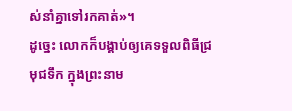ស់នាំគ្នាទៅរកគាត់»។
ដូច្នេះ លោកក៏បង្គាប់ឲ្យគេទទួលពិធីជ្រមុជទឹក ក្នុងព្រះនាម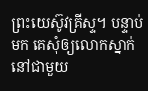ព្រះយេស៊ូវគ្រីស្ទ។ បន្ទាប់មក គេសុំឲ្យលោកស្នាក់នៅជាមួយ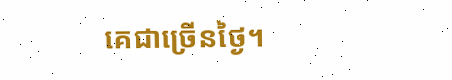គេជាច្រើនថ្ងៃ។